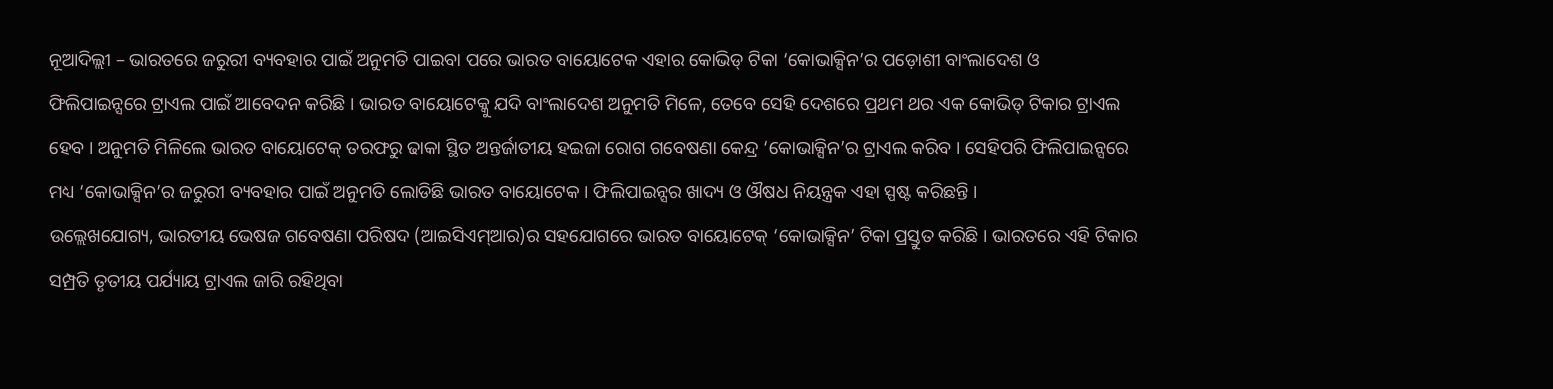ନୂଆଦିଲ୍ଲୀ – ଭାରତରେ ଜରୁରୀ ବ୍ୟବହାର ପାଇଁ ଅନୁମତି ପାଇବା ପରେ ଭାରତ ବାୟୋଟେକ ଏହାର କୋଭିଡ୍ ଟିକା ‘କୋଭାକ୍ସିନ’ର ପଡ଼ୋଶୀ ବାଂଲାଦେଶ ଓ ଫିଲିପାଇନ୍ସରେ ଟ୍ରାଏଲ ପାଇଁ ଆବେଦନ କରିଛି । ଭାରତ ବାୟୋଟେକ୍କୁ ଯଦି ବାଂଲାଦେଶ ଅନୁମତି ମିଳେ, ତେବେ ସେହି ଦେଶରେ ପ୍ରଥମ ଥର ଏକ କୋଭିଡ୍ ଟିକାର ଟ୍ରାଏଲ ହେବ । ଅନୁମତି ମିଳିଲେ ଭାରତ ବାୟୋଟେକ୍ ତରଫରୁ ଢାକା ସ୍ଥିତ ଅନ୍ତର୍ଜାତୀୟ ହଇଜା ରୋଗ ଗବେଷଣା କେନ୍ଦ୍ର ‘କୋଭାକ୍ସିନ’ର ଟ୍ରାଏଲ କରିବ । ସେହିପରି ଫିଲିପାଇନ୍ସରେ ମଧ୍ୟ ‘କୋଭାକ୍ସିନ’ର ଜରୁରୀ ବ୍ୟବହାର ପାଇଁ ଅନୁମତି ଲୋଡିଛି ଭାରତ ବାୟୋଟେକ । ଫିଲିପାଇନ୍ସର ଖାଦ୍ୟ ଓ ଔଷଧ ନିୟନ୍ତ୍ରକ ଏହା ସ୍ପଷ୍ଟ କରିଛନ୍ତି ।
ଉଲ୍ଲେଖଯୋଗ୍ୟ, ଭାରତୀୟ ଭେଷଜ ଗବେଷଣା ପରିଷଦ (ଆଇସିଏମ୍ଆର)ର ସହଯୋଗରେ ଭାରତ ବାୟୋଟେକ୍ ‘କୋଭାକ୍ସିନ’ ଟିକା ପ୍ରସ୍ତୁତ କରିଛି । ଭାରତରେ ଏହି ଟିକାର ସମ୍ପ୍ରତି ତୃତୀୟ ପର୍ଯ୍ୟାୟ ଟ୍ରାଏଲ ଜାରି ରହିଥିବା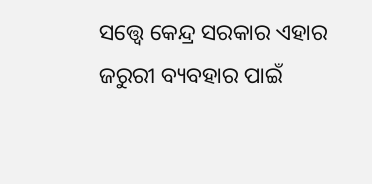ସତ୍ତ୍ୱେ କେନ୍ଦ୍ର ସରକାର ଏହାର ଜରୁରୀ ବ୍ୟବହାର ପାଇଁ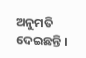ଅନୁମତି ଦେଇଛନ୍ତି ।